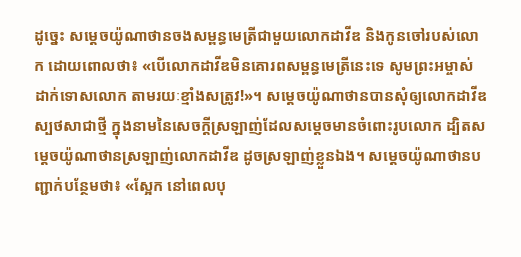ដូច្នេះ សម្ដេចយ៉ូណាថានចងសម្ពន្ធមេត្រីជាមួយលោកដាវីឌ និងកូនចៅរបស់លោក ដោយពោលថា៖ «បើលោកដាវីឌមិនគោរពសម្ពន្ធមេត្រីនេះទេ សូមព្រះអម្ចាស់ដាក់ទោសលោក តាមរយៈខ្មាំងសត្រូវ!»។ សម្ដេចយ៉ូណាថានបានសុំឲ្យលោកដាវីឌស្បថសាជាថ្មី ក្នុងនាមនៃសេចក្ដីស្រឡាញ់ដែលសម្ដេចមានចំពោះរូបលោក ដ្បិតសម្ដេចយ៉ូណាថានស្រឡាញ់លោកដាវីឌ ដូចស្រឡាញ់ខ្លួនឯង។ សម្ដេចយ៉ូណាថានបញ្ជាក់បន្ថែមថា៖ «ស្អែក នៅពេលបុ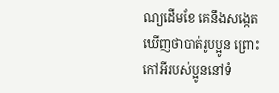ណ្យដើមខែ គេនឹងសង្កេតឃើញថាបាត់រូបប្អូន ព្រោះកៅអីរបស់ប្អូននៅទំ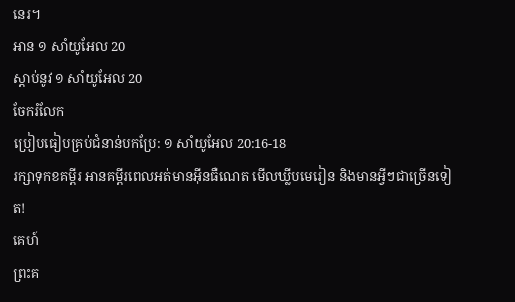នេរ។
អាន ១ សាំយូអែល 20
ស្ដាប់នូវ ១ សាំយូអែល 20
ចែករំលែក
ប្រៀបធៀបគ្រប់ជំនាន់បកប្រែ: ១ សាំយូអែល 20:16-18
រក្សាទុកខគម្ពីរ អានគម្ពីរពេលអត់មានអ៊ីនធឺណេត មើលឃ្លីបមេរៀន និងមានអ្វីៗជាច្រើនទៀត!
គេហ៍
ព្រះគ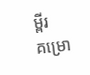ម្ពីរ
គម្រោ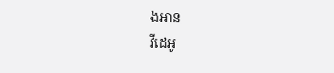ងអាន
វីដេអូ